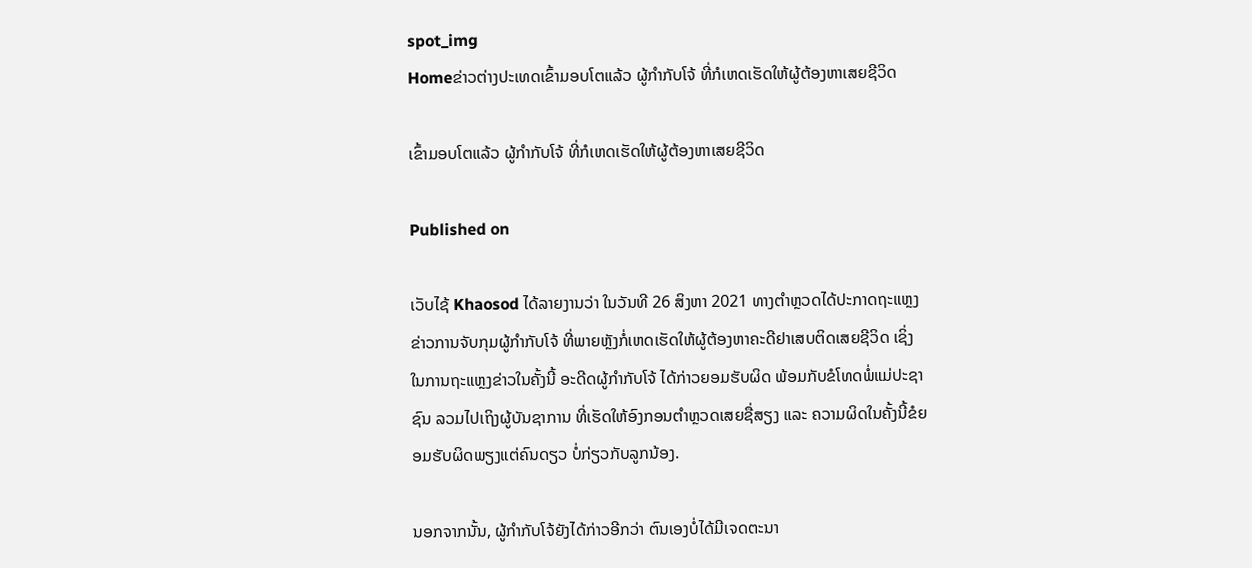spot_img
Homeຂ່າວຕ່າງປະເທດເຂົ້າມອບໂຕແລ້ວ ຜູ້ກໍາກັບໂຈ້ ທີ່ກໍເຫດເຮັດໃຫ້ຜູ້ຕ້ອງຫາເສຍຊີວິດ

ເຂົ້າມອບໂຕແລ້ວ ຜູ້ກໍາກັບໂຈ້ ທີ່ກໍເຫດເຮັດໃຫ້ຜູ້ຕ້ອງຫາເສຍຊີວິດ

Published on

ເວັບໄຊ້ Khaosod ໄດ້ລາຍງານວ່າ ໃນວັນທີ 26 ສິງຫາ 2021 ທາງຕໍາຫຼວດໄດ້ປະກາດຖະແຫຼງຂ່າວການຈັບກຸມຜູ້ກໍາກັບໂຈ້ ທີ່ພາຍຫຼັງກໍ່ເຫດເຮັດໃຫ້ຜູ້ຕ້ອງຫາຄະດີຢາເສບຕິດເສຍຊີວິດ ເຊິ່ງໃນການຖະແຫຼງຂ່າວໃນຄັ້ງນີ້ ອະດີດຜູ້ກໍາກັບໂຈ້ ໄດ້ກ່າວຍອມຮັບຜິດ ພ້ອມກັບຂໍໂທດພໍ່ແມ່ປະຊາຊົນ ລວມໄປເຖິງຜູ້ບັນຊາການ ທີ່ເຮັດໃຫ້ອົງກອນຕໍາຫຼວດເສຍຊື່ສຽງ ແລະ ຄວາມຜິດໃນຄັ້ງນີ້ຂໍຍອມຮັບຜິດພຽງແຕ່ຄົນດຽວ ບໍ່ກ່ຽວກັບລູກນ້ອງ.

ນອກຈາກນັ້ນ, ຜູ້ກໍາກັບໂຈ້ຍັງໄດ້ກ່າວອີກວ່າ ຕົນເອງບໍ່ໄດ້ມີເຈດຕະນາ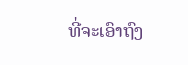ທີ່ຈະເອົາຖົງ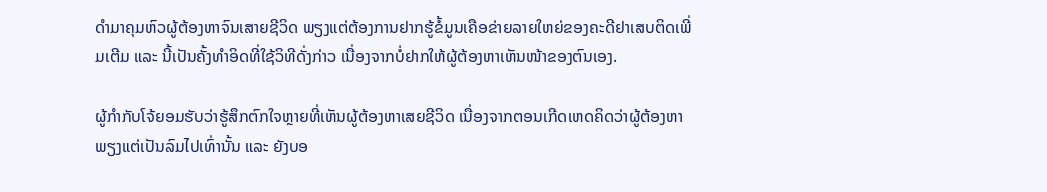ດໍາມາຄຸມຫົວຜູ້ຕ້ອງຫາຈົນເສາຍຊີວິດ ພຽງແຕ່ຕ້ອງການຢາກຮູ້ຂໍ້ມູນເຄືອຂ່າຍລາຍໃຫຍ່ຂອງຄະດີຢາເສບຕິດເພີ່ມເຕີມ ແລະ ນີ້ເປັນຄັ້ງທໍາອິດທີ່ໃຊ້ວິທີດັ່ງກ່າວ ເນື່ອງຈາກບໍ່ຢາກໃຫ້ຜູ້ຕ້ອງຫາເຫັນໜ້າຂອງຕົນເອງ.

ຜູ້ກໍາກັບໂຈ້ຍອມຮັບວ່າຮູ້ສຶກຕົກໃຈຫຼາຍທີ່ເຫັນຜູ້ຕ້ອງຫາເສຍຊີວິດ ເນື່ອງຈາກຕອນເກີດເຫດຄິດວ່າຜູ້ຕ້ອງຫາພຽງແຕ່ເປັນລົມໄປເທົ່ານັ້ນ ແລະ ຍັງບອ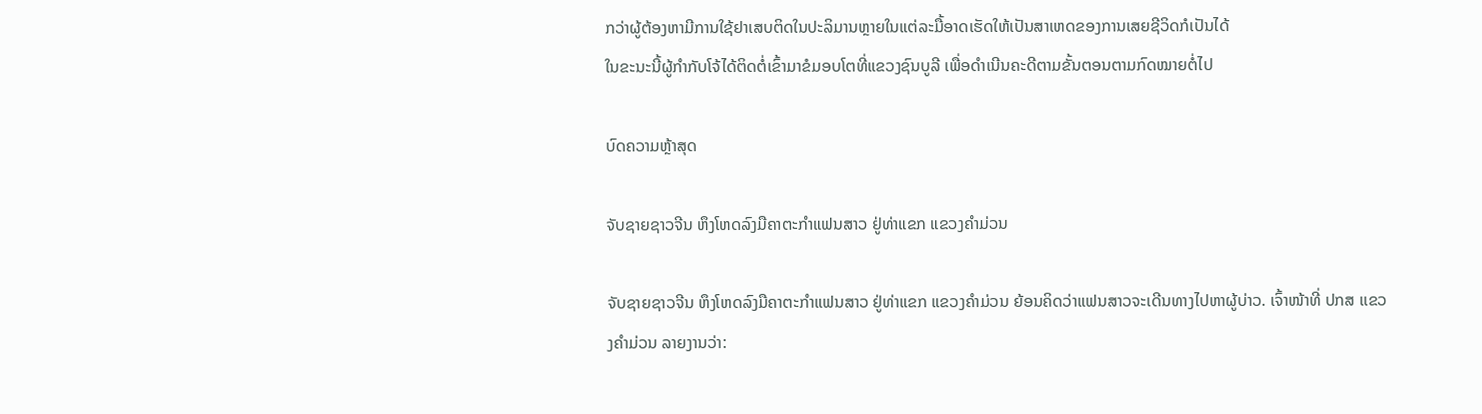ກວ່າຜູ້ຕ້ອງຫາມີການໃຊ້ຢາເສບຕິດໃນປະລິມານຫຼາຍໃນແຕ່ລະມື້ອາດເຮັດໃຫ້ເປັນສາເຫດຂອງການເສຍຊີວິດກໍເປັນໄດ້
ໃນຂະນະນີ້ຜູ້ກໍາກັບໂຈ້ໄດ້ຕິດຕໍ່ເຂົ້າມາຂໍມອບໂຕທີ່ແຂວງຊົນບູລີ ເພື່ອດໍາເນີນຄະດີຕາມຂັ້ນຕອນຕາມກົດໝາຍຕໍ່ໄປ

ບົດຄວາມຫຼ້າສຸດ

ຈັບຊາຍຊາວຈີນ ຫຶງໂຫດລົງມືຄາຕະກຳແຟນສາວ ຢູ່ທ່າແຂກ ແຂວງຄຳມ່ວນ

ຈັບຊາຍຊາວຈີນ ຫຶງໂຫດລົງມືຄາຕະກຳແຟນສາວ ຢູ່ທ່າແຂກ ແຂວງຄຳມ່ວນ ຍ້ອນຄິດວ່າແຟນສາວຈະເດີນທາງໄປຫາຜູ້ບ່າວ. ເຈົ້າໜ້າທີ່ ປກສ ເເຂວງຄໍາມ່ວນ ລາຍງານວ່າ: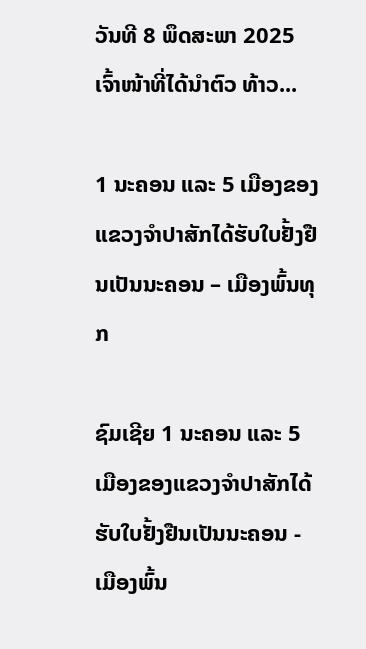ວັນທີ 8 ພຶດສະພາ 2025 ເຈົ້າໜ້າທີ່ໄດ້ນໍາຕົວ ທ້າວ...

1 ນະຄອນ ແລະ 5 ເມືອງຂອງແຂວງຈໍາປາສັກໄດ້ຮັບໃບຢັ້ງຢືນເປັນນະຄອນ – ເມືອງພົ້ນທຸກ

ຊົມເຊີຍ 1 ນະຄອນ ແລະ 5 ເມືອງຂອງແຂວງຈຳປາສັກໄດ້ຮັບໃບຢັ້ງຢືນເປັນນະຄອນ - ເມືອງພົ້ນ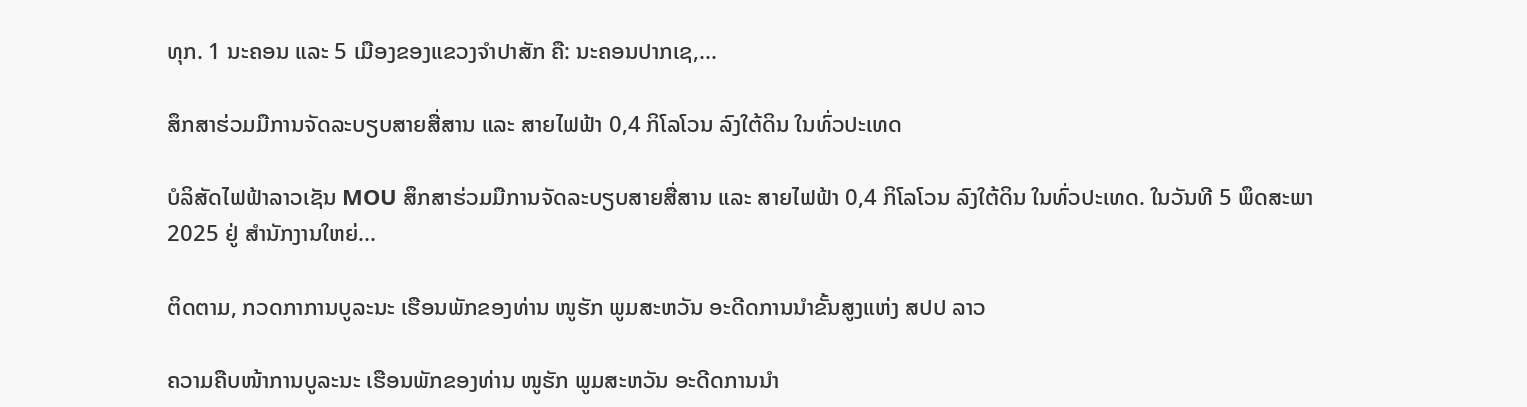ທຸກ. 1 ນະຄອນ ແລະ 5 ເມືອງຂອງແຂວງຈໍາປາສັກ ຄື: ນະຄອນປາກເຊ,...

ສຶກສາຮ່ວມມືການຈັດລະບຽບສາຍສື່ສານ ແລະ ສາຍໄຟຟ້າ 0,4 ກິໂລໂວນ ລົງໃຕ້ດິນ ໃນທົ່ວປະເທດ

ບໍລິສັດໄຟຟ້າລາວເຊັນ MOU ສຶກສາຮ່ວມມືການຈັດລະບຽບສາຍສື່ສານ ແລະ ສາຍໄຟຟ້າ 0,4 ກິໂລໂວນ ລົງໃຕ້ດິນ ໃນທົ່ວປະເທດ. ໃນວັນທີ 5 ພຶດສະພາ 2025 ຢູ່ ສໍານັກງານໃຫຍ່...

ຕິດຕາມ, ກວດກາການບູລະນະ ເຮືອນພັກຂອງທ່ານ ໜູຮັກ ພູມສະຫວັນ ອະດີດການນໍາຂັ້ນສູງແຫ່ງ ສປປ ລາວ

ຄວາມຄືບໜ້າການບູລະນະ ເຮືອນພັກຂອງທ່ານ ໜູຮັກ ພູມສະຫວັນ ອະດີດການນໍາ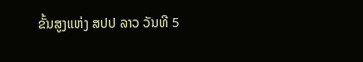ຂັ້ນສູງແຫ່ງ ສປປ ລາວ ວັນທີ 5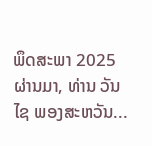ພຶດສະພາ 2025 ຜ່ານມາ, ທ່ານ ວັນໄຊ ພອງສະຫວັນ...